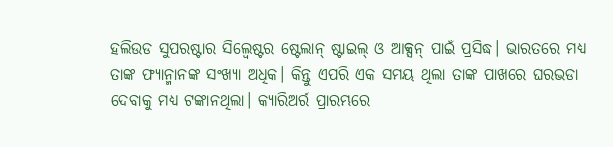ହଲିଉଡ ସୁପରଷ୍ଟାର ସିଲ୍ୱେଷ୍ଟର ଷ୍ଟେଲାନ୍ ଷ୍ଟାଇଲ୍ ଓ ଆକ୍ସନ୍ ପାଇଁ ପ୍ରସିଦ୍ଧ। ଭାରତରେ ମଧ୍ୟ ତାଙ୍କ ଫ୍ୟାନ୍ମାନଙ୍କ ସଂଖ୍ୟା ଅଧିକ। କିନ୍ତୁ ଏପରି ଏକ ସମୟ ଥିଲା ତାଙ୍କ ପାଖରେ ଘରଭଡା ଦେବାକୁ ମଧ୍ୟ ଟଙ୍କାନଥିଲା। କ୍ୟାରିଅର୍ର ପ୍ରାରମ୍ଭରେ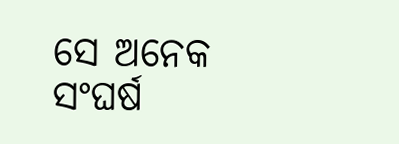ସେ ଅନେକ ସଂଘର୍ଷ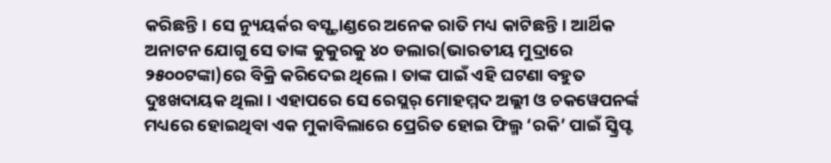କରିଛନ୍ତି। ସେ ନ୍ୟୁୟର୍କର ବସ୍ଷ୍ଟାଣ୍ଡରେ ଅନେକ ରାତି ମଧ୍ୟ କାଟିଛନ୍ତି। ଆର୍ଥିକ ଅନାଟନ ଯୋଗୁ ସେ ତାଙ୍କ କୁକୁରକୁ ୪୦ ଡଲାର(ଭାରତୀୟ ମୁଦ୍ରାରେ ୨୫୦୦ଟଙ୍କା)ରେ ବିକ୍ରି କରିଦେଇ ଥିଲେ। ତାଙ୍କ ପାଇଁ ଏହି ଘଟଣା ବହୁତ ଦୁଃଖଦାୟକ ଥିଲା। ଏହାପରେ ସେ ରେସ୍ଲର୍ ମୋହମ୍ମଦ ଅଲ୍ଲୀ ଓ ଚକୱେପନର୍ଙ୍କ ମଧ୍ୟରେ ହୋଇଥିବା ଏକ ମୁକାବିଲାରେ ପ୍ରେରିତ ହୋଇ ଫିଲ୍ମ ‘ରକି’ ପାଇଁ ସ୍କ୍ରିପ୍ଟ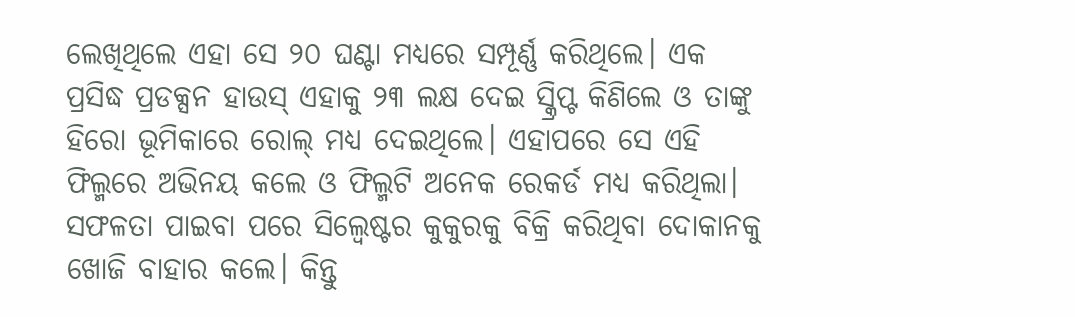ଲେଖିଥିଲେ ଏହା ସେ ୨୦ ଘଣ୍ଟା ମଧ୍ୟରେ ସମ୍ପୂର୍ଣ୍ଣ କରିଥିଲେ। ଏକ ପ୍ରସିଦ୍ଧ ପ୍ରଡକ୍ସନ ହାଉସ୍ ଏହାକୁ ୨୩ ଲକ୍ଷ ଦେଇ ସ୍କ୍ରିପ୍ଟ କିଣିଲେ ଓ ତାଙ୍କୁ ହିରୋ ଭୂମିକାରେ ରୋଲ୍ ମଧ୍ୟ ଦେଇଥିଲେ। ଏହାପରେ ସେ ଏହି ଫିଲ୍ମରେ ଅଭିନୟ କଲେ ଓ ଫିଲ୍ମଟି ଅନେକ ରେକର୍ଡ ମଧ୍ୟ କରିଥିଲା। ସଫଳତା ପାଇବା ପରେ ସିଲ୍ୱେଷ୍ଟର କୁକୁରକୁ ବିକ୍ରି କରିଥିବା ଦୋକାନକୁ ଖୋଜି ବାହାର କଲେ। କିନ୍ତୁ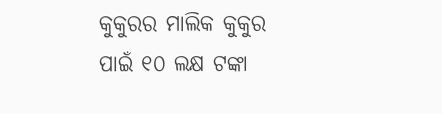କୁକୁରର ମାଲିକ କୁକୁର ପାଇଁ ୧୦ ଲକ୍ଷ ଟଙ୍କା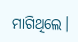ମାଗିଥିଲେ।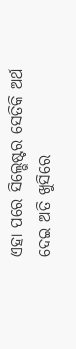ଏହା ପରେ ସିଲ୍ଭେଷ୍ଟର ସେତିକି ଅର୍ଥ ଦେଇ ଅତି ଖୁସିରେ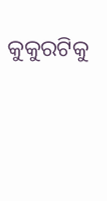କୁକୁରଟିକୁ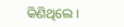କିଣିଥିଲେ।